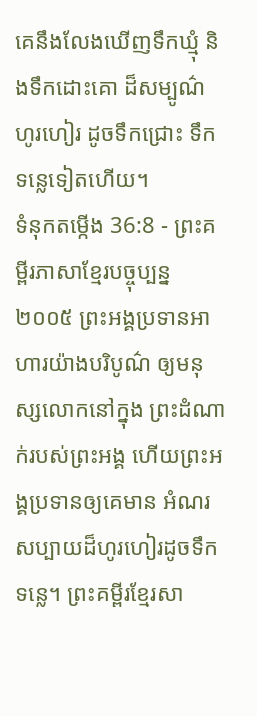គេនឹងលែងឃើញទឹកឃ្មុំ និងទឹកដោះគោ ដ៏សម្បូណ៌ហូរហៀរ ដូចទឹកជ្រោះ ទឹកទន្លេទៀតហើយ។
ទំនុកតម្កើង 36:8 - ព្រះគម្ពីរភាសាខ្មែរបច្ចុប្បន្ន ២០០៥ ព្រះអង្គប្រទានអាហារយ៉ាងបរិបូណ៌ ឲ្យមនុស្សលោកនៅក្នុង ព្រះដំណាក់របស់ព្រះអង្គ ហើយព្រះអង្គប្រទានឲ្យគេមាន អំណរសប្បាយដ៏ហូរហៀរដូចទឹកទន្លេ។ ព្រះគម្ពីរខ្មែរសា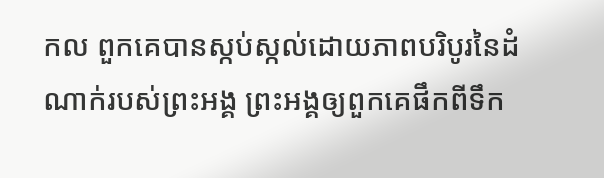កល ពួកគេបានស្កប់ស្កល់ដោយភាពបរិបូរនៃដំណាក់របស់ព្រះអង្គ ព្រះអង្គឲ្យពួកគេផឹកពីទឹក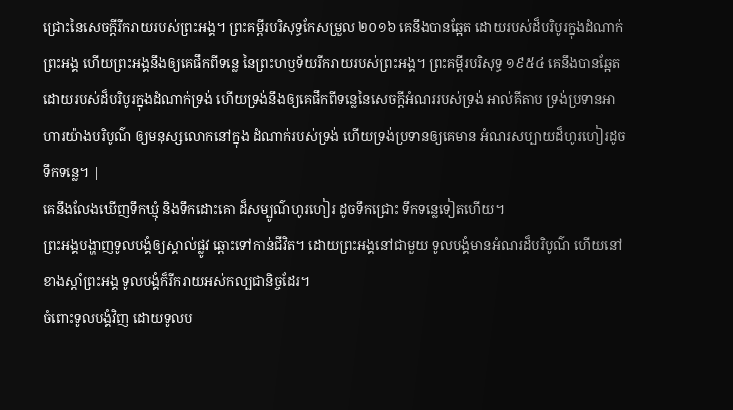ជ្រោះនៃសេចក្ដីរីករាយរបស់ព្រះអង្គ។ ព្រះគម្ពីរបរិសុទ្ធកែសម្រួល ២០១៦ គេនឹងបានឆ្អែត ដោយរបស់ដ៏បរិបូរក្នុងដំណាក់ព្រះអង្គ ហើយព្រះអង្គនឹងឲ្យគេផឹកពីទន្លេ នៃព្រះហឫទ័យរីករាយរបស់ព្រះអង្គ។ ព្រះគម្ពីរបរិសុទ្ធ ១៩៥៤ គេនឹងបានឆ្អែត ដោយរបស់ដ៏បរិបូរក្នុងដំណាក់ទ្រង់ ហើយទ្រង់នឹងឲ្យគេផឹកពីទន្លេនៃសេចក្ដីអំណររបស់ទ្រង់ អាល់គីតាប ទ្រង់ប្រទានអាហារយ៉ាងបរិបូណ៌ ឲ្យមនុស្សលោកនៅក្នុង ដំណាក់របស់ទ្រង់ ហើយទ្រង់ប្រទានឲ្យគេមាន អំណរសប្បាយដ៏ហូរហៀរដូចទឹកទន្លេ។ |
គេនឹងលែងឃើញទឹកឃ្មុំ និងទឹកដោះគោ ដ៏សម្បូណ៌ហូរហៀរ ដូចទឹកជ្រោះ ទឹកទន្លេទៀតហើយ។
ព្រះអង្គបង្ហាញទូលបង្គំឲ្យស្គាល់ផ្លូវ ឆ្ពោះទៅកាន់ជីវិត។ ដោយព្រះអង្គនៅជាមួយ ទូលបង្គំមានអំណរដ៏បរិបូណ៌ ហើយនៅខាងស្ដាំព្រះអង្គ ទូលបង្គំក៏រីករាយអស់កល្បជានិច្ចដែរ។
ចំពោះទូលបង្គំវិញ ដោយទូលប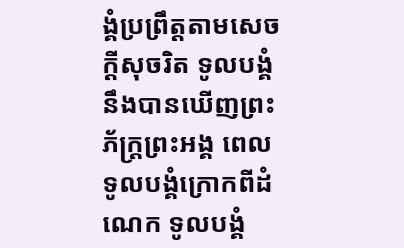ង្គំប្រព្រឹត្តតាមសេចក្ដីសុចរិត ទូលបង្គំនឹងបានឃើញព្រះភ័ក្ត្រព្រះអង្គ ពេលទូលបង្គំក្រោកពីដំណេក ទូលបង្គំ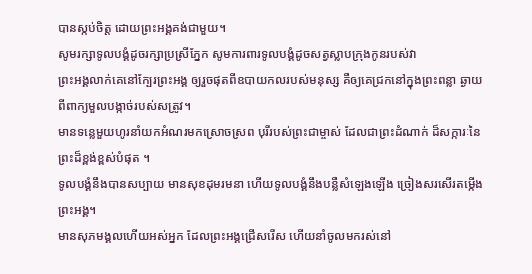បានស្កប់ចិត្ត ដោយព្រះអង្គគង់ជាមួយ។
សូមរក្សាទូលបង្គំដូចរក្សាប្រស្រីភ្នែក សូមការពារទូលបង្គំដូចសត្វស្លាបក្រុងកូនរបស់វា
ព្រះអង្គលាក់គេនៅក្បែរព្រះអង្គ ឲ្យរួចផុតពីឧបាយកលរបស់មនុស្ស គឺឲ្យគេជ្រកនៅក្នុងព្រះពន្លា ឆ្ងាយពីពាក្យមួលបង្កាច់របស់សត្រូវ។
មានទន្លេមួយហូរនាំយកអំណរមកស្រោចស្រព បុរីរបស់ព្រះជាម្ចាស់ ដែលជាព្រះដំណាក់ ដ៏សក្ការៈនៃព្រះដ៏ខ្ពង់ខ្ពស់បំផុត ។
ទូលបង្គំនឹងបានសប្បាយ មានសុខដុមរមនា ហើយទូលបង្គំនឹងបន្លឺសំឡេងឡើង ច្រៀងសរសើរតម្កើងព្រះអង្គ។
មានសុភមង្គលហើយអស់អ្នក ដែលព្រះអង្គជ្រើសរើស ហើយនាំចូលមករស់នៅ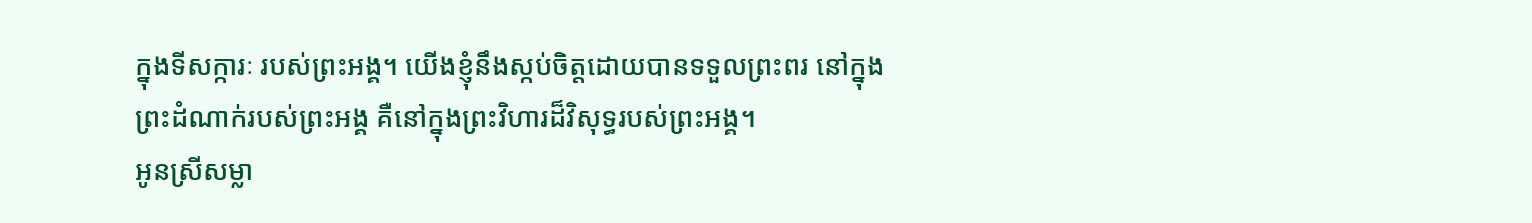ក្នុងទីសក្ការៈ របស់ព្រះអង្គ។ យើងខ្ញុំនឹងស្កប់ចិត្តដោយបានទទួលព្រះពរ នៅក្នុងព្រះដំណាក់របស់ព្រះអង្គ គឺនៅក្នុងព្រះវិហារដ៏វិសុទ្ធរបស់ព្រះអង្គ។
អូនស្រីសម្លា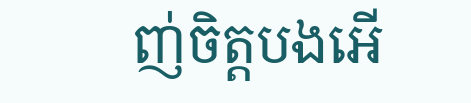ញ់ចិត្តបងអើ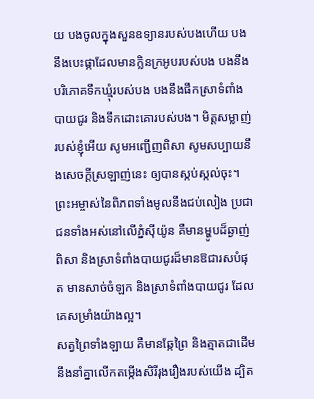យ បងចូលក្នុងសួនឧទ្យានរបស់បងហើយ បងនឹងបេះផ្កាដែលមានក្លិនក្រអូបរបស់បង បងនឹងបរិភោគទឹកឃ្មុំរបស់បង បងនឹងផឹកស្រាទំពាំងបាយជូរ និងទឹកដោះគោរបស់បង។ មិត្តសម្លាញ់របស់ខ្ញុំអើយ សូមអញ្ជើញពិសា សូមសប្បាយនឹងសេចក្ដីស្រឡាញ់នេះ ឲ្យបានស្កប់ស្កល់ចុះ។
ព្រះអម្ចាស់នៃពិភពទាំងមូលនឹងជប់លៀង ប្រជាជនទាំងអស់នៅលើភ្នំស៊ីយ៉ូន គឺមានម្ហូបដ៏ឆ្ងាញ់ពិសា និងស្រាទំពាំងបាយជូរដ៏មានឱជារសបំផុត មានសាច់ចំឡក និងស្រាទំពាំងបាយជូរ ដែលគេសម្រាំងយ៉ាងល្អ។
សត្វព្រៃទាំងឡាយ គឺមានឆ្កែព្រៃ និងត្មាតជាដើម នឹងនាំគ្នាលើកតម្កើងសិរីរុងរឿងរបស់យើង ដ្បិត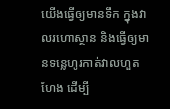យើងធ្វើឲ្យមានទឹក ក្នុងវាលរហោស្ថាន និងធ្វើឲ្យមានទន្លេហូរកាត់វាលហួតហែង ដើម្បី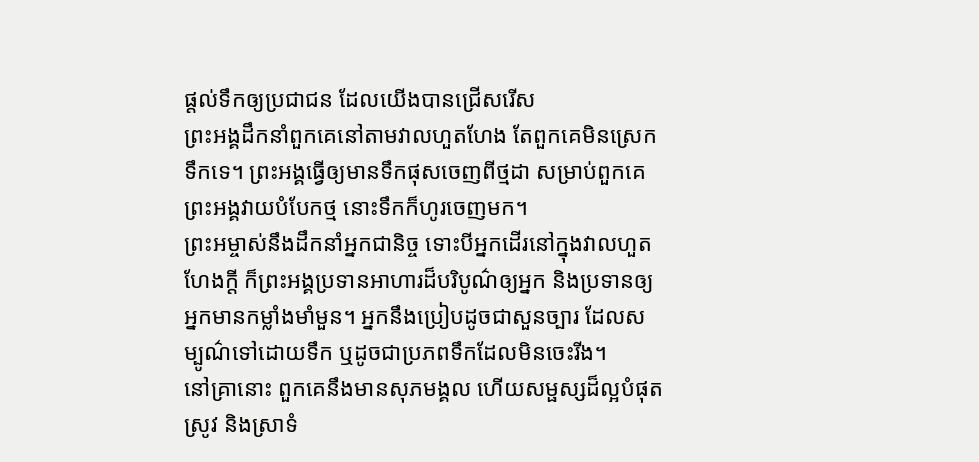ផ្ដល់ទឹកឲ្យប្រជាជន ដែលយើងបានជ្រើសរើស
ព្រះអង្គដឹកនាំពួកគេនៅតាមវាលហួតហែង តែពួកគេមិនស្រេកទឹកទេ។ ព្រះអង្គធ្វើឲ្យមានទឹកផុសចេញពីថ្មដា សម្រាប់ពួកគេ ព្រះអង្គវាយបំបែកថ្ម នោះទឹកក៏ហូរចេញមក។
ព្រះអម្ចាស់នឹងដឹកនាំអ្នកជានិច្ច ទោះបីអ្នកដើរនៅក្នុងវាលហួតហែងក្ដី ក៏ព្រះអង្គប្រទានអាហារដ៏បរិបូណ៌ឲ្យអ្នក និងប្រទានឲ្យអ្នកមានកម្លាំងមាំមួន។ អ្នកនឹងប្រៀបដូចជាសួនច្បារ ដែលសម្បូណ៌ទៅដោយទឹក ឬដូចជាប្រភពទឹកដែលមិនចេះរីង។
នៅគ្រានោះ ពួកគេនឹងមានសុភមង្គល ហើយសម្ផស្សដ៏ល្អបំផុត ស្រូវ និងស្រាទំ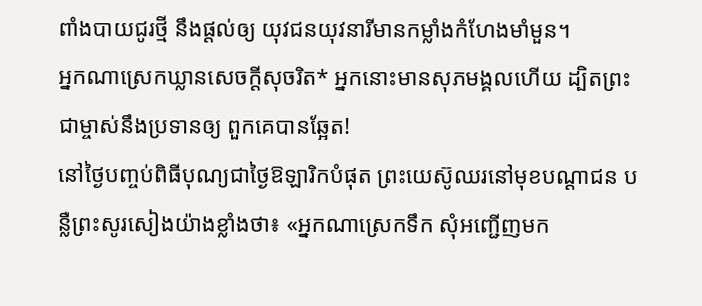ពាំងបាយជូរថ្មី នឹងផ្ដល់ឲ្យ យុវជនយុវនារីមានកម្លាំងកំហែងមាំមួន។
អ្នកណាស្រេកឃ្លានសេចក្ដីសុចរិត* អ្នកនោះមានសុភមង្គលហើយ ដ្បិតព្រះជាម្ចាស់នឹងប្រទានឲ្យ ពួកគេបានឆ្អែត!
នៅថ្ងៃបញ្ចប់ពិធីបុណ្យជាថ្ងៃឱឡារិកបំផុត ព្រះយេស៊ូឈរនៅមុខបណ្ដាជន បន្លឺព្រះសូរសៀងយ៉ាងខ្លាំងថា៖ «អ្នកណាស្រេកទឹក សុំអញ្ជើញមក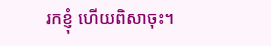រកខ្ញុំ ហើយពិសាចុះ។